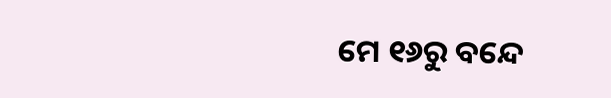ମେ ୧୬ରୁ ବନ୍ଦେ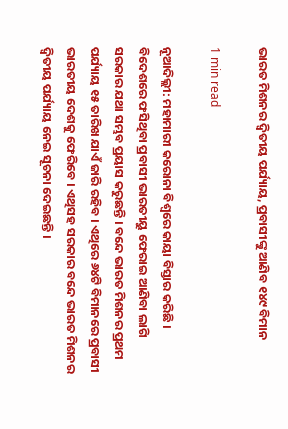ଭାରତ ମିଶନର ଦ୍ୱିତୀୟ ପର୍ଯ୍ୟାୟ, ପ୍ରବାସୀଙ୍କୁ ଆଣିବ ୧୪୯ ବିମାନ

1 min read

ନୂଆଦିଲ୍ଲୀ: ମହାମାରୀ କରୋନା ବିଶ୍ୱରେ କାୟା ବିସ୍ତାର କରିଛି । ବିଦେଶରେ ଫସିଥିବା ପ୍ରବାସୀ ଭାରତୀୟୁ ଫେରାଇ ଆଣିବା ଲାଗି ସରକାର ଯଥା ସମ୍ଭବ ପ୍ରୟାସ କରୁଛନ୍ତି । ବନ୍ଦେ ଭାରତ ମିଶନର ପ୍ରଥମ ପର୍ଯ୍ୟାୟ ୧୫ ତାରିଖ ଯାଏଁ ଜାରି ରହିବ । ଏଥିରେ ୬୪ଟି ବିମାନରେ ପ୍ରବାସୀ ଭାରତୀୟ ଦେଶକୁ ଫେରିବେ । ଏଥିସହ ସରକାର ବନ୍ଦେ ଭାରତ ମିଶନର ଦ୍ୱିତୀୟ ପର୍ଯ୍ୟାୟ ନେଇ ସୂଚନା ଦେଇଛନ୍ତି ।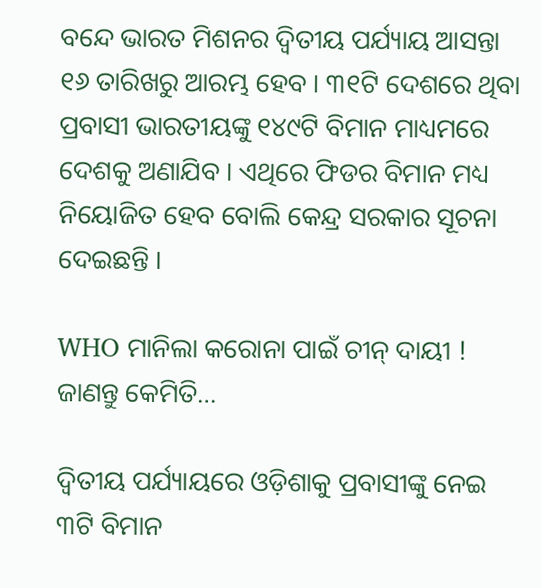ବନ୍ଦେ ଭାରତ ମିଶନର ଦ୍ୱିତୀୟ ପର୍ଯ୍ୟାୟ ଆସନ୍ତା ୧୬ ତାରିଖରୁ ଆରମ୍ଭ ହେବ । ୩୧ଟି ଦେଶରେ ଥିବା ପ୍ରବାସୀ ଭାରତୀୟଙ୍କୁ ୧୪୯ଟି ବିମାନ ମାଧ୍ୟମରେ ଦେଶକୁ ଅଣାଯିବ । ଏଥିରେ ଫିଡର ବିମାନ ମଧ୍ୟ ନିୟୋଜିତ ହେବ ବୋଲି କେନ୍ଦ୍ର ସରକାର ସୂଚନା ଦେଇଛନ୍ତି ।

WHO ମାନିଲା କରୋନା ପାଇଁ ଚୀନ୍ ଦାୟୀ ! ଜାଣନ୍ତୁ କେମିତି…

ଦ୍ୱିତୀୟ ପର୍ଯ୍ୟାୟରେ ଓଡ଼ିଶାକୁ ପ୍ରବାସୀଙ୍କୁ ନେଇ ୩ଟି ବିମାନ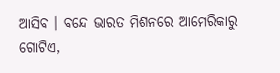ଆସିବ । ବନ୍ଦେ ଭାରତ ମିଶନରେ ଆମେରିକାରୁ ଗୋଟିଏ,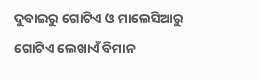ଦୁବାଇରୁ ଗୋଟିଏ ଓ ମାଲେସିଆରୁ ଗୋଟିଏ ଲେଖାଏଁ ବିମାନ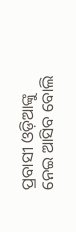ପ୍ରବାସୀ ଓଡ଼ିଆଙ୍କୁ ନେଇ ଆସିବ ବୋଲି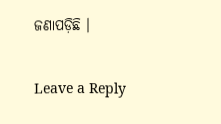ଜଣାପଡ଼ିଛି ।

Leave a Reply